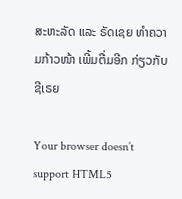ສະຫະລັດ ແລະ ຣັດເຊຍ ທຳຄວາມກ້າວໜ້າ ເພີ້ມຕື່ມອີກ ກ່ຽວກັບ ຊີເຣຍ

Your browser doesn’t support HTML5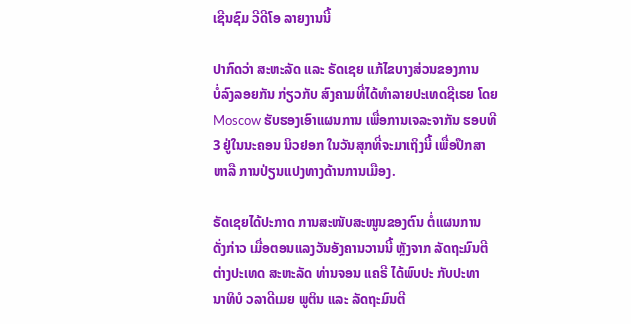ເຊີນຊົມ ວີດີໂອ ລາຍງານນີ້

ປາກົດວ່າ ສະຫະລັດ ແລະ ຣັດເຊຍ ແກ້ໄຂບາງສ່ວນຂອງການ
ບໍ່ລົງລອຍກັນ ກ່ຽວກັບ ສົງຄາມທີ່ໄດ້ທຳລາຍປະເທດຊີເຣຍ ໂດຍ
Moscow ຮັບຮອງເອົາແຜນການ ເພື່ອການເຈລະຈາກັນ ຮອບທີ
3 ຢູ່ໃນນະຄອນ ນິວຢອກ ໃນວັນສຸກທີ່ຈະມາເຖິງນີ້ ເພື່ອປຶກສາ
ຫາລື ການປ່ຽນແປງທາງດ້ານການເມືອງ.

ຣັດເຊຍໄດ້ປະກາດ ການສະໜັບສະໜູນຂອງຕົນ ຕໍ່ແຜນການ
ດັ່ງກ່າວ ເມື່ອຕອນແລງວັນອັງຄານວານນີ້ ຫຼັງຈາກ ລັດຖະມົນຕີ
ຕ່າງປະເທດ ສະຫະລັດ ທ່ານຈອນ ແຄຣີ ໄດ້ພົບປະ ກັບປະທາ
ນາທິບໍ ວລາດີເມຍ ພູຕິນ ແລະ ລັດຖະມົນຕີ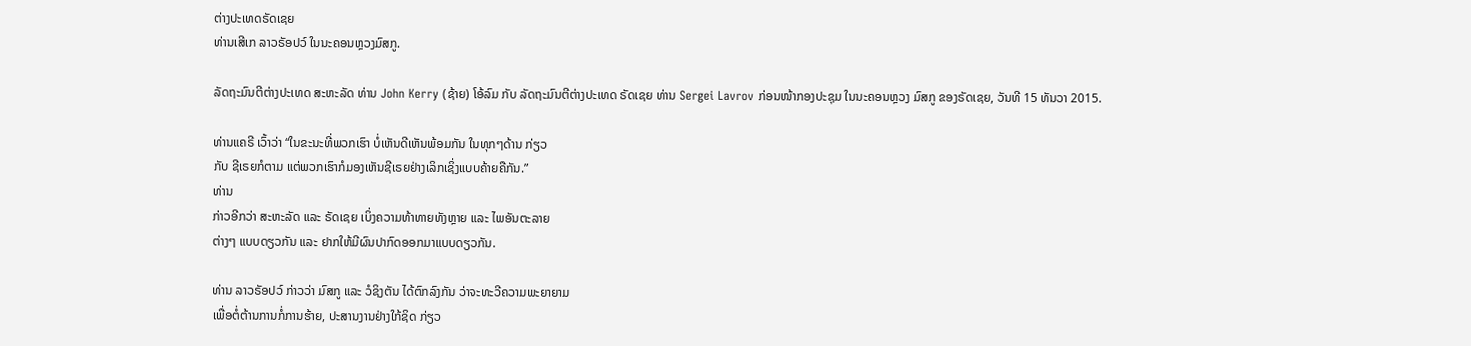ຕ່າງປະເທດຣັດເຊຍ
ທ່ານເສີເກ ລາວຣັອປວ໌ ໃນນະຄອນຫຼວງມົສກູ.

ລັດຖະມົນຕີຕ່າງປະເທດ ສະຫະລັດ ທ່ານ John Kerry (ຊ້າຍ) ໂອ້ລົມ ກັບ ລັດຖະມົນຕີຕ່າງປະເທດ ຣັດເຊຍ ທ່ານ Sergei Lavrov ກ່ອນໜ້າກອງປະຊຸມ ໃນນະຄອນຫຼວງ ມົສກູ ຂອງຣັດເຊຍ, ວັນທີ 15 ທັນວາ 2015.

ທ່ານແຄຣີ ເວົ້າວ່າ “ໃນຂະນະທີ່ພວກເຮົາ ບໍ່ເຫັນດີເຫັນພ້ອມກັນ ໃນທຸກໆດ້ານ ກ່ຽວ
ກັບ ຊີເຣຍກໍຕາມ ແຕ່ພວກເຮົາກໍມອງເຫັນຊີເຣຍຢ່າງເລິກເຊິ່ງແບບຄ້າຍຄືກັນ.”
ທ່ານ
ກ່າວອີກວ່າ ສະຫະລັດ ແລະ ຣັດເຊຍ ເບິ່ງຄວາມທ້າທາຍທັງຫຼາຍ ແລະ ໄພອັນຕະລາຍ
ຕ່າງໆ ແບບດຽວກັນ ແລະ ຢາກໃຫ້ມີຜົນປາກົດອອກມາແບບດຽວກັນ.

ທ່ານ ລາວຣັອປວ໌ ກ່າວວ່າ ມົສກູ ແລະ ວໍຊິງຕັນ ໄດ້ຕົກລົງກັນ ວ່າຈະທະວີຄວາມພະຍາຍາມ
ເພື່ອຕໍ່ຕ້ານການກໍ່ການຮ້າຍ, ປະສານງານຢ່າງໃກ້ຊິດ ກ່ຽວ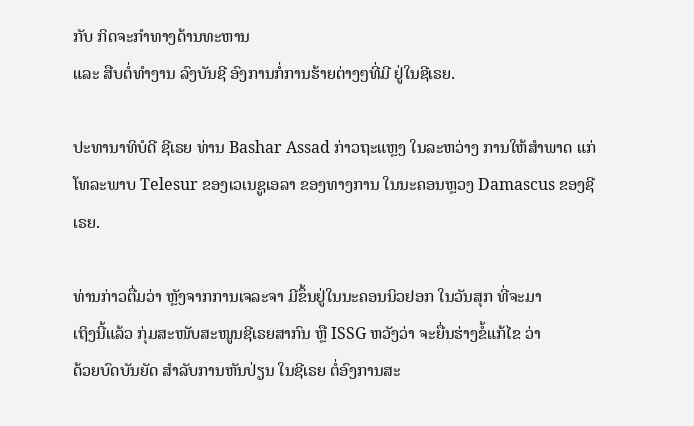ກັບ ກິດຈະກຳທາງດ້ານທະຫານ
ແລະ ສືບຕໍ່ທຳງານ ລົງບັນຊີ ອົງການກໍ່ການຮ້າຍຕ່າງໆທີ່ມີ ຢູ່ໃນຊີເຣຍ.

ປະທານາທິບໍດີ ຊີເຣຍ ທ່ານ Bashar Assad ກ່າວຖະແຫຼງ ໃນລະຫວ່າງ ການໃຫ້ສຳພາດ ແກ່ໂທລະພາບ Telesur ຂອງເວເນຊູເອລາ ຂອງທາງການ ໃນນະຄອນຫຼວງ Damascus ຂອງຊີເຣຍ.

ທ່ານກ່າວຕື່ມວ່າ ຫຼັງຈາກການເຈລະຈາ ມີຂຶ້ນຢູ່ໃນນະຄອນນິວຢອກ ໃນວັນສຸກ ທີ່ຈະມາ
ເຖິງນີ້ແລ້ວ ກຸ່ມສະໜັບສະໜູນຊີເຣຍສາກົນ ຫຼື ISSG ຫວັງວ່າ ຈະຍື່ນຮ່າງຂໍ້ແກ້ໄຂ ວ່າ
ດ້ວຍບົດບັນຍັດ ສຳລັບການຫັນປ່ຽນ ໃນຊີເຣຍ ຕໍ່ອົງການສະ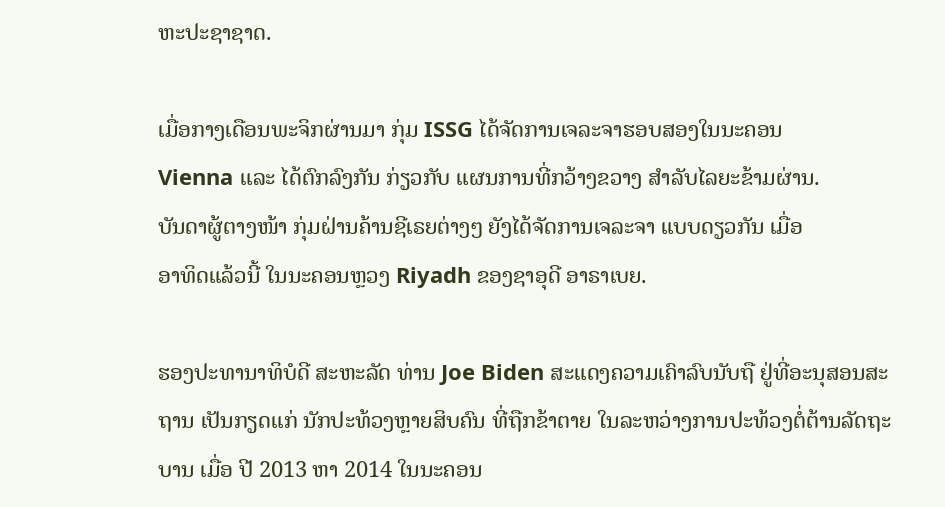ຫະປະຊາຊາດ.

ເມື່ອກາງເດືອນພະຈິກຜ່ານມາ ກຸ່ມ ISSG ໄດ້ຈັດການເຈລະຈາຮອບສອງໃນນະຄອນ
Vienna ແລະ ໄດ້ຕົກລົງກັນ ກ່ຽວກັບ ແຜນການທີ່ກວ້າງຂວາງ ສຳລັບໄລຍະຂ້າມຜ່ານ.
ບັນດາຜູ້ຕາງໜ້າ ກຸ່ມຝ່ານຄ້ານຊີເຣຍຕ່າງໆ ຍັງໄດ້ຈັດການເຈລະຈາ ແບບດຽວກັນ ເມື່ອ
ອາທິດແລ້ວນີ້ ໃນນະຄອນຫຼວງ Riyadh ຂອງຊາອຸດີ ອາຣາເບຍ.

ຮອງປະທານາທິບໍດີ ສະຫະລັດ ທ່ານ Joe Biden ສະແດງຄວາມເຄົາລົບນັບຖື ຢູ່ທີ່ອະນຸສອນສະຖານ ເປັນກຽດແກ່ ນັກປະທ້ວງຫຼາຍສິບຄົນ ທີ່ຖືກຂ້າຕາຍ ໃນລະຫວ່າງການປະທ້ວງຕໍ່ຕ້ານລັດຖະບານ ເມື່ອ ປີ 2013 ຫາ 2014 ໃນນະຄອນ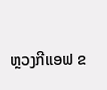ຫຼວງກີແອຟ ຂ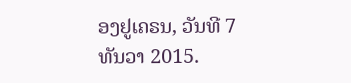ອງຢູເຄຣນ, ວັນທີ 7 ທັນວາ 2015.